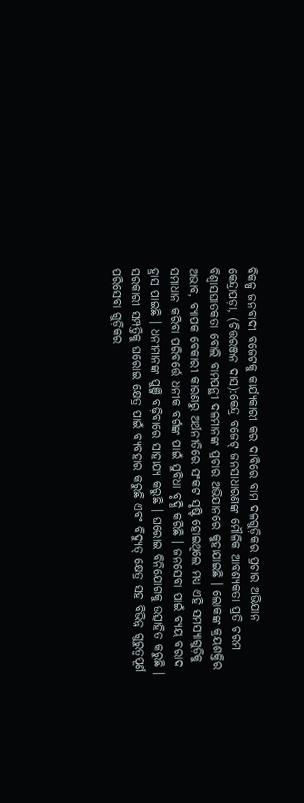ବିକଳ୍ପ ଜନବାଦୀ ବଜେଟକୁ କାର୍ଯ୍ୟକାରୀ କର ଦାବିରେ ବାମ ଦଳଗୁଡ଼ିକର ପ୍ରଚାର ଅଭିଯାନ
କେନ୍ଦ୍ରାପଡ଼ା, (ଚିତ୍ତରଞ୍ଜନ ଦାସ):କେନ୍ଦ୍ର ବଜେଟ୍ ଜନସାଧାରଣଙ୍କ ମୌଳିକ ଆବଶ୍ୟକତା ପ୍ରତି ଚରମ ବିଶ୍ୱାସଘାତକତା ବୋଲି ବାମପନ୍ଥୀ ଦଳମାନଙ୍କ ପ୍ରଚାର ଅଭିଯାନରେ କୁହାଯାଇଛି । ଲୋକଙ୍କ କ୍ରୟଶକ୍ତିର ଅଭାବ, ବ୍ୟାପକ ବେକାରୀ କାରଣରୁ ଅର୍ଥନୀତିରେ ସଂକଟ ସୃଷ୍ଟି ହୋଇଥିଲେ ମଧ୍ୟ ଏହି ସମସ୍ୟାଗୁଡ଼ିକୁ ସମାଧାନ କରିବା ପରିବର୍ତ୍ତେ ଧନୀକ ବର୍ଗଙ୍କ ପାଇଁ ସୁବିଧା ବୃଦ୍ଧି କରିଛି । ଜନସେବା ପାଇଁ ବ୍ୟୟ ବରାଦ ହ୍ରାସ ପାଇଛି । ଧନୀମାନଙ୍କ ପୁଞ୍ଜି ବଢ଼ିବାରେ ସାହାଯ୍ୟ କରୁଛି । ଘରୋଇ ବିନିଯୋଗକୁ ଉତ୍ସାହିତ କରୁଛି । ସରକାରୀ ସମ୍ପତ୍ତିକୁ ଘରୋଇ କ୍ଷେତ୍ର ପାଇଁ ବ୍ୟବହାର କରୁଛି ଏବଂ ବିଦ୍ୟୁତ୍ କ୍ଷେତ୍ର ସହ ବିଭିନ୍ନ ଗୁରୁତ୍ୱପୂର୍ଣ ପରିସେବା ଗୁଡ଼ିକର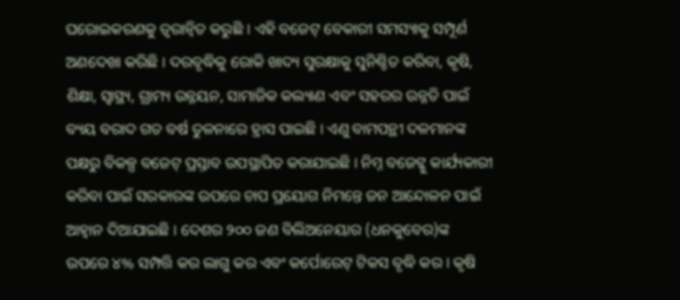ଘରୋଇକରଣକୁ ତ୍ୱରାନ୍ୱିତ କରୁଛି । ଏହି ବଜେଟ୍ ବେକାରୀ ସମସ୍ୟାକୁ ସମ୍ପୂର୍ଣ ଅଣଦେଖା କରିଛି । ଦରବୃଦ୍ଧିକୁ ରୋକି ଖାଦ୍ୟ ସୁରକ୍ଷାକୁ ସୁନିଶ୍ଚିତ କରିବା, କୃଷି, ଶିକ୍ଷା, ସ୍ୱାସ୍ଥ୍ୟ, ଗ୍ରାମ୍ୟ ଉନ୍ନୟନ, ସାମାଜିକ କଲ୍ୟାଣ ଏବଂ ସହରର ଉନ୍ନତି ପାଇଁ ବ୍ୟୟ ବରାଦ ଗତ ବର୍ଷ ତୁଳନାରେ ହ୍ରାସ ପାଇଛି । ଏଣୁ ବାମପନ୍ଥୀ ଦଳମାନଙ୍କ ପକ୍ଷରୁ ବିକଳ୍ପ ବଜେଟ୍ ପ୍ରସ୍ତାବ ଉପସ୍ଥାପିତ କରାଯାଇଛି । ନିମ୍ନ ବଜେଟ୍କୁ କାର୍ଯ୍ୟକାରୀ କରିବା ପାଇଁ ସରକାରଙ୍କ ଉପରେ ଚାପ ପ୍ରୟୋଗ ନିମନ୍ତେ ଜନ ଆନ୍ଦୋଳନ ପାଇଁ ଆହ୍ୱାନ ଦିଆଯାଇଛି । ଦେଶର ୨୦୦ ଜଣ ବିଲିଅନେୟାର (ଧନକୁବେର)ଙ୍କ ଉପରେ ୪% ସମ୍ପତ୍ତି କର ଲାଗୁ କର ଏବଂ କର୍ପୋରେଟ୍ ଟିକସ ବୃଦ୍ଧି କର । କୃଷି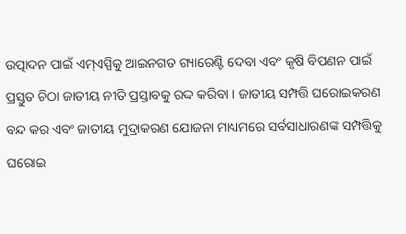ଉତ୍ପାଦନ ପାଇଁ ଏମ୍ଏସ୍ପିକୁ ଆଇନଗତ ଗ୍ୟାରେଣ୍ଟି ଦେବା ଏବଂ କୃଷି ବିପଣନ ପାଇଁ ପ୍ରସ୍ତୁତ ଚିଠା ଜାତୀୟ ନୀତି ପ୍ରସ୍ତାବକୁ ରଦ୍ଦ କରିବା । ଜାତୀୟ ସମ୍ପତ୍ତି ଘରୋଇକରଣ ବନ୍ଦ କର ଏବଂ ଜାତୀୟ ମୁଦ୍ରାକରଣ ଯୋଜନା ମାଧ୍ୟମରେ ସର୍ବସାଧାରଣଙ୍କ ସମ୍ପତ୍ତିକୁ ଘରୋଇ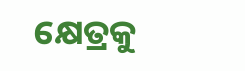କ୍ଷେତ୍ରକୁ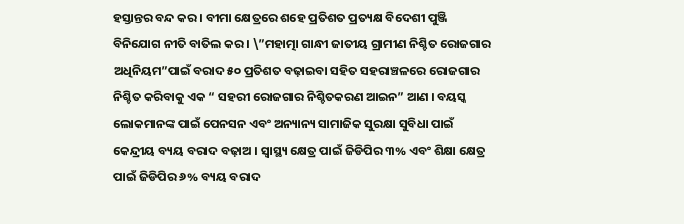ହସ୍ତାନ୍ତର ବନ୍ଦ କର । ବୀମା କ୍ଷେତ୍ରରେ ଶହେ ପ୍ରତିଶତ ପ୍ରତ୍ୟକ୍ଷ ବିଦେଶୀ ପୁଞ୍ଜି ବିନିଯୋଗ ନୀତି ବାତିଲ କର । \”ମହାତ୍ମା ଗାନ୍ଧୀ ଜାତୀୟ ଗ୍ରାମୀଣ ନିଶ୍ଚିତ ରୋଜଗାର ଅଧିନିୟମ”ପାଇଁ ବରାଦ ୫୦ ପ୍ରତିଶତ ବଢ଼ାଇବା ସହିତ ସହରାଞ୍ଚଳରେ ରୋଜଗାର ନିଶ୍ଚିତ କରିବାକୁ ଏକ “ ସହରୀ ରୋଜଗାର ନିଶ୍ଚିତକରଣ ଆଇନ” ଆଣ । ବୟସ୍କ ଲୋକମାନଙ୍କ ପାଇଁ ପେନସନ ଏବଂ ଅନ୍ୟାନ୍ୟ ସାମାଜିକ ସୁରକ୍ଷା ସୁବିଧା ପାଇଁ କେନ୍ଦ୍ରୀୟ ବ୍ୟୟ ବରାଦ ବଢ଼ାଅ । ସ୍ୱାସ୍ଥ୍ୟ କ୍ଷେତ୍ର ପାଇଁ ଜିଡିପିର ୩% ଏବଂ ଶିକ୍ଷା କ୍ଷେତ୍ର ପାଇଁ ଜିଡିପିର ୬% ବ୍ୟୟ ବରାଦ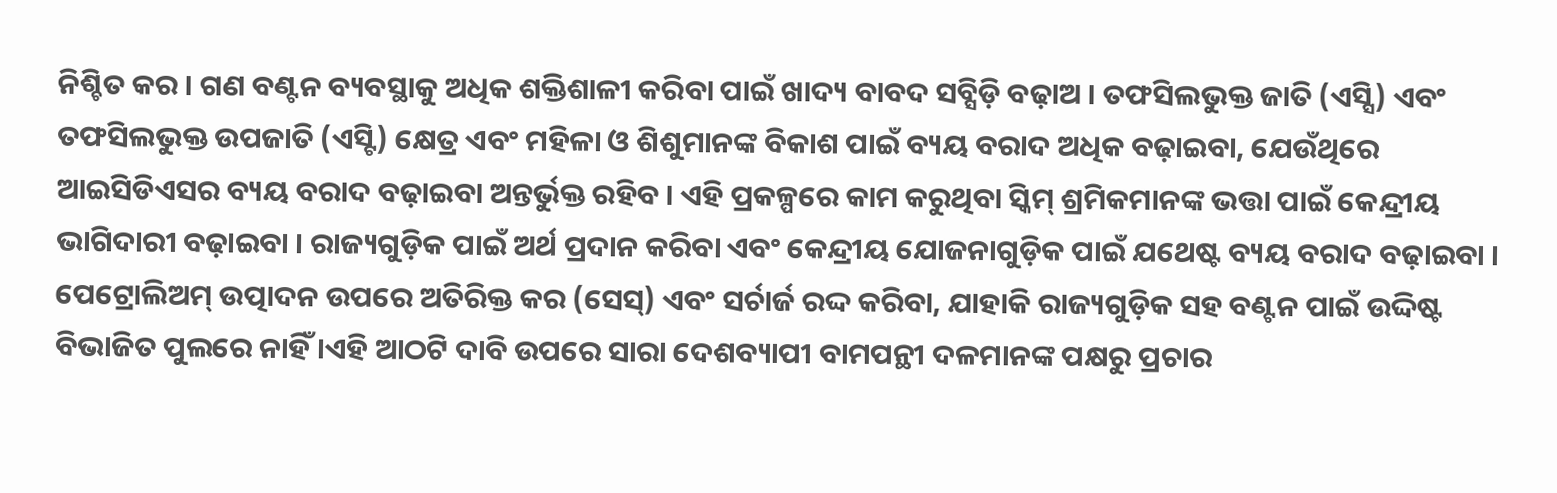ନିଶ୍ଚିତ କର । ଗଣ ବଣ୍ଟନ ବ୍ୟବସ୍ଥାକୁ ଅଧିକ ଶକ୍ତିଶାଳୀ କରିବା ପାଇଁ ଖାଦ୍ୟ ବାବଦ ସବ୍ସିଡ଼ି ବଢ଼ାଅ । ତଫସିଲଭୁକ୍ତ ଜାତି (ଏସ୍ସି) ଏବଂ ତଫସିଲଭୁକ୍ତ ଉପଜାତି (ଏସ୍ଟି) କ୍ଷେତ୍ର ଏବଂ ମହିଳା ଓ ଶିଶୁମାନଙ୍କ ବିକାଶ ପାଇଁ ବ୍ୟୟ ବରାଦ ଅଧିକ ବଢ଼ାଇବା, ଯେଉଁଥିରେ ଆଇସିଡିଏସର ବ୍ୟୟ ବରାଦ ବଢ଼ାଇବା ଅନ୍ତର୍ଭୁକ୍ତ ରହିବ । ଏହି ପ୍ରକଳ୍ପରେ କାମ କରୁଥିବା ସ୍କିମ୍ ଶ୍ରମିକମାନଙ୍କ ଭତ୍ତା ପାଇଁ କେନ୍ଦ୍ରୀୟ ଭାଗିଦାରୀ ବଢ଼ାଇବା । ରାଜ୍ୟଗୁଡ଼ିକ ପାଇଁ ଅର୍ଥ ପ୍ରଦାନ କରିବା ଏବଂ କେନ୍ଦ୍ରୀୟ ଯୋଜନାଗୁଡ଼ିକ ପାଇଁ ଯଥେଷ୍ଟ ବ୍ୟୟ ବରାଦ ବଢ଼ାଇବା । ପେଟ୍ରୋଲିଅମ୍ ଉତ୍ପାଦନ ଉପରେ ଅତିରିକ୍ତ କର (ସେସ୍) ଏବଂ ସର୍ଚାର୍ଜ ରଦ୍ଦ କରିବା, ଯାହାକି ରାଜ୍ୟଗୁଡ଼ିକ ସହ ବଣ୍ଟନ ପାଇଁ ଉଦ୍ଦିଷ୍ଟ ବିଭାଜିତ ପୁଲରେ ନାହିଁ ।ଏହି ଆଠଟି ଦାବି ଉପରେ ସାରା ଦେଶବ୍ୟାପୀ ବାମପନ୍ଥୀ ଦଳମାନଙ୍କ ପକ୍ଷରୁ ପ୍ରଚାର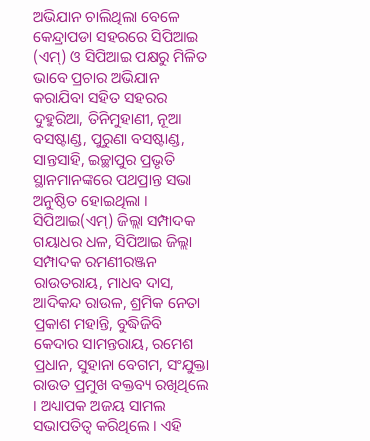ଅଭିଯାନ ଚାଲିଥିଲା ବେଳେ କେନ୍ଦ୍ରାପଡା ସହରରେ ସିପିଆଇ (ଏମ୍) ଓ ସିପିଆଇ ପକ୍ଷରୁ ମିଳିତ ଭାବେ ପ୍ରଚାର ଅଭିଯାନ କରାଯିବା ସହିତ ସହରର ଦୁହୁରିଆ, ତିନିମୁହାଣୀ, ନୂଆ ବସଷ୍ଟାଣ୍ଡ, ପୁରୁଣା ବସଷ୍ଟାଣ୍ଡ, ସାନ୍ତସାହି, ଇଚ୍ଛାପୁର ପ୍ରଭୃତି ସ୍ଥାନମାନଙ୍କରେ ପଥପ୍ରାନ୍ତ ସଭା ଅନୁଷ୍ଠିତ ହୋଇଥିଲା । ସିପିଆଇ(ଏମ୍) ଜିଲ୍ଲା ସମ୍ପାଦକ ଗୟାଧର ଧଳ, ସିପିଆଇ ଜିଲ୍ଲା ସମ୍ପାଦକ ରମଣୀରଞ୍ଜନ ରାଉତରାୟ, ମାଧବ ଦାସ, ଆଦିକନ୍ଦ ରାଉଳ, ଶ୍ରମିକ ନେତା ପ୍ରକାଶ ମହାନ୍ତି, ବୁଦ୍ଧିଜିବି କେଦାର ସାମନ୍ତରାୟ, ରମେଶ ପ୍ରଧାନ, ସୁହାନା ବେଗମ, ସଂଯୁକ୍ତା ରାଉତ ପ୍ରମୁଖ ବକ୍ତବ୍ୟ ରଖିଥିଲେ । ଅଧ୍ୟାପକ ଅଜୟ ସାମଲ ସଭାପତିତ୍ୱ କରିଥିଲେ । ଏହି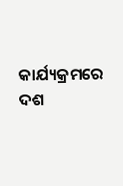କାର୍ଯ୍ୟକ୍ରମରେ ଦଶ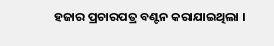ହଜାର ପ୍ରଚାରପତ୍ର ବଣ୍ଟନ କରାଯାଇଥିଲା ।